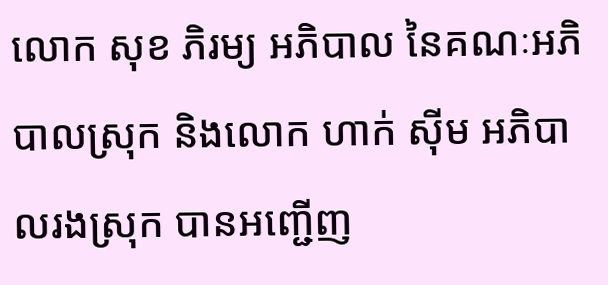លោក សុខ ភិរម្យ អភិបាល នៃគណៈអភិបាលស្រុក និងលោក ហាក់ ស៊ីម អភិបាលរងស្រុក បានអញ្ជើញ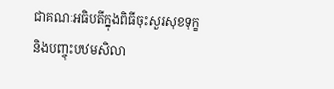ជាគណៈអធិបតីក្នុងពិធីចុះសួរសុខទុក្ខ និងបញ្ចុះបឋមសិលា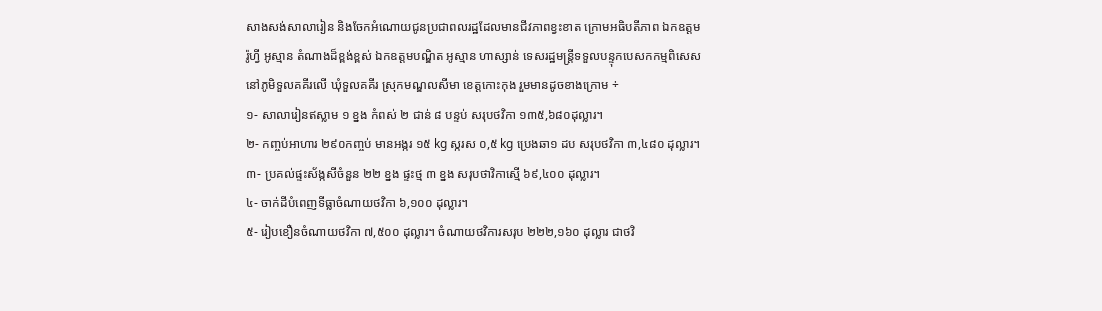សាងសង់សាលារៀន និងចែកអំណោយជូនប្រជាពលរដ្ឋដែលមានជីវភាពខ្វះខាត ក្រោមអធិបតីភាព ឯកឧត្តម រ៉ូហ្វី អូស្មាន តំណាងដ៏ខ្ពង់ខ្ពស់ ឯកឧត្តមបណ្ឌិត អូស្មាន ហាស្សាន់ ទេសរដ្ឋមន្ត្រីទទួលបន្ទុកបេសកកម្មពិសេស នៅភូមិទួលគគីរលើ ឃុំទួលគគីរ ស្រុកមណ្ឌលសីមា ខេត្តកោះកុង រួមមានដូចខាងក្រោម ÷
១- សាលារៀនឥស្លាម ១ ខ្នង កំពស់ ២ ជាន់ ៨ បន្ទប់ សរុបថវិកា ១៣៥,៦៨០ដុល្លារ។
២- កញ្ចប់អាហារ ២៩០កញ្ចប់ មានអង្ករ ១៥ kg ស្ករស ០,៥ kg ប្រេងឆា១ ដប សរុបថវិកា ៣,៤៨០ ដុល្លារ។
៣- ប្រគល់ផ្ទះស័ង្កសីចំនួន ២២ ខ្នង ផ្ទះថ្ម ៣ ខ្នង សរុបថាវិកាស្មើ ៦៩,៤០០ ដុល្លារ។
៤- ចាក់ដីបំពេញទីធ្លាចំណាយថវិកា ៦,១០០ ដុល្លារ។
៥- រៀបខឿនចំណាយថវិកា ៧,៥០០ ដុល្លារ។ ចំណាយថវិការសរុប ២២២,១៦០ ដុល្លារ ជាថវិ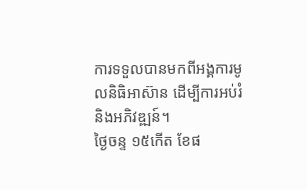ការទទួលបានមកពីអង្គការមូលនិធិអាស៊ាន ដើម្បីការអប់រំ និងអភិវឌ្ឍន៍។
ថ្ងៃចន្ទ ១៥កើត ខែផ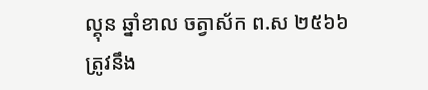ល្គុន ឆ្នាំខាល ចត្វាស័ក ព.ស ២៥៦៦
ត្រូវនឹង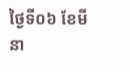ថ្ងៃទី០៦ ខែមីនា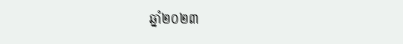ឆ្នាំ២០២៣